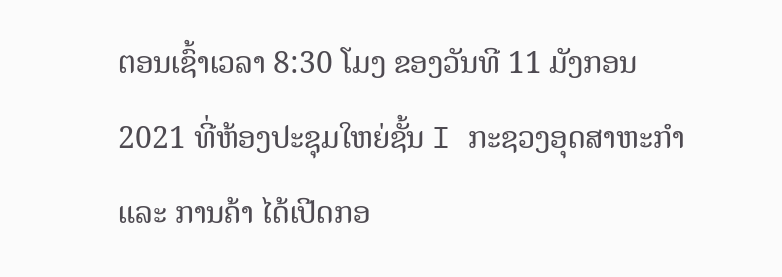ຕອນເຊົ້າເວລາ 8:30 ໂມງ ຂອງວັນທີ 11 ມັງກອນ 2021 ທີ່ຫ້ອງປະຊຸມໃຫຍ່ຊັ້ນ I ກະຊວງອຸດສາຫະກໍາ ແລະ ການຄ້າ ໄດ້ເປີດກອ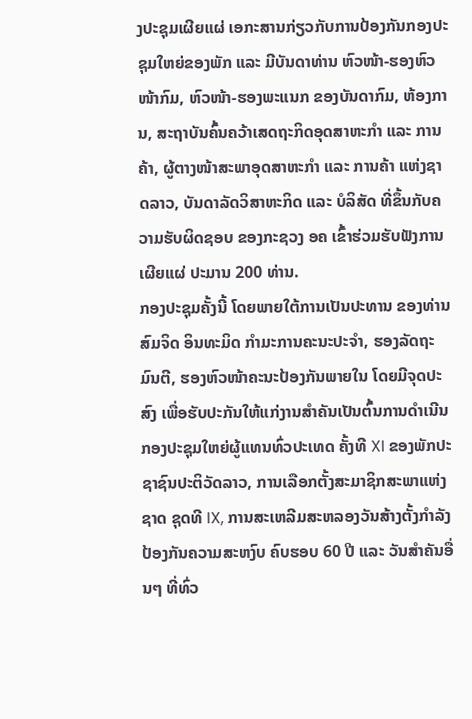ງປະຊຸມເຜີຍແຜ່ ເອກະສານກ່ຽວກັບການປ້ອງກັນກອງປະຊຸມໃຫຍ່ຂອງພັກ ແລະ ມີບັນດາທ່ານ ຫົວໜ້າ-ຮອງຫົວໜ້າກົມ, ຫົວໜ້າ-ຮອງພະແນກ ຂອງບັນດາກົມ, ຫ້ອງການ, ສະຖາບັນຄົ້ນຄວ້າເສດຖະກິດອຸດສາຫະກໍາ ແລະ ການຄ້າ, ຜູ້ຕາງໜ້າສະພາອຸດສາຫະກໍາ ແລະ ການຄ້າ ແຫ່ງຊາດລາວ, ບັນດາລັດວິສາຫະກິດ ແລະ ບໍລິສັດ ທີ່ຂຶ້ນກັບຄວາມຮັບຜິດຊອບ ຂອງກະຊວງ ອຄ ເຂົ້າຮ່ວມຮັບຟັງການເຜີຍແຜ່ ປະມານ 200 ທ່ານ.
ກອງປະຊຸມຄັ້ງນີ້ ໂດຍພາຍໃຕ້ການເປັນປະທານ ຂອງທ່ານ ສົມຈິດ ອິນທະມິດ ກຳມະການຄະນະປະຈຳ, ຮອງລັດຖະມົນຕີ, ຮອງຫົວໜ້າຄະນະປ້ອງກັນພາຍໃນ ໂດຍມີຈຸດປະສົງ ເພື່ອຮັບປະກັນໃຫ້ແກ່ງານສຳຄັນເປັນຕົ້ນການດຳເນີນກອງປະຊຸມໃຫຍ່ຜູ້ແທນທົ່ວປະເທດ ຄັ້ງທີ XI ຂອງພັກປະຊາຊົນປະຕິວັດລາວ, ການເລືອກຕັ້ງສະມາຊິກສະພາແຫ່ງຊາດ ຊຸດທີ IX, ການສະເຫລີມສະຫລອງວັນສ້າງຕັ້ງກຳລັງ ປ້ອງກັນຄວາມສະຫງົບ ຄົບຮອບ 60 ປີ ແລະ ວັນສຳຄັນອື່ນໆ ທີ່ທົ່ວ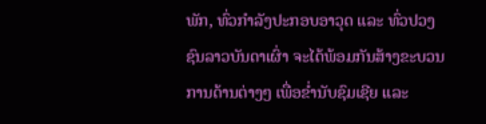ພັກ, ທົ່ວກຳລັງປະກອບອາວຸດ ແລະ ທົ່ວປວງຊົນລາວບັນດາເຜົ່າ ຈະໄດ້ພ້ອມກັນສ້າງຂະບວນການດ້ານຕ່າງໆ ເພື່ອຂ່ຳນັບຊົມເຊີຍ ແລະ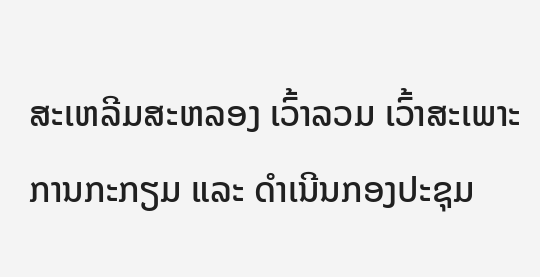ສະເຫລີມສະຫລອງ ເວົ້າລວມ ເວົ້າສະເພາະການກະກຽມ ແລະ ດຳເນີນກອງປະຊຸມ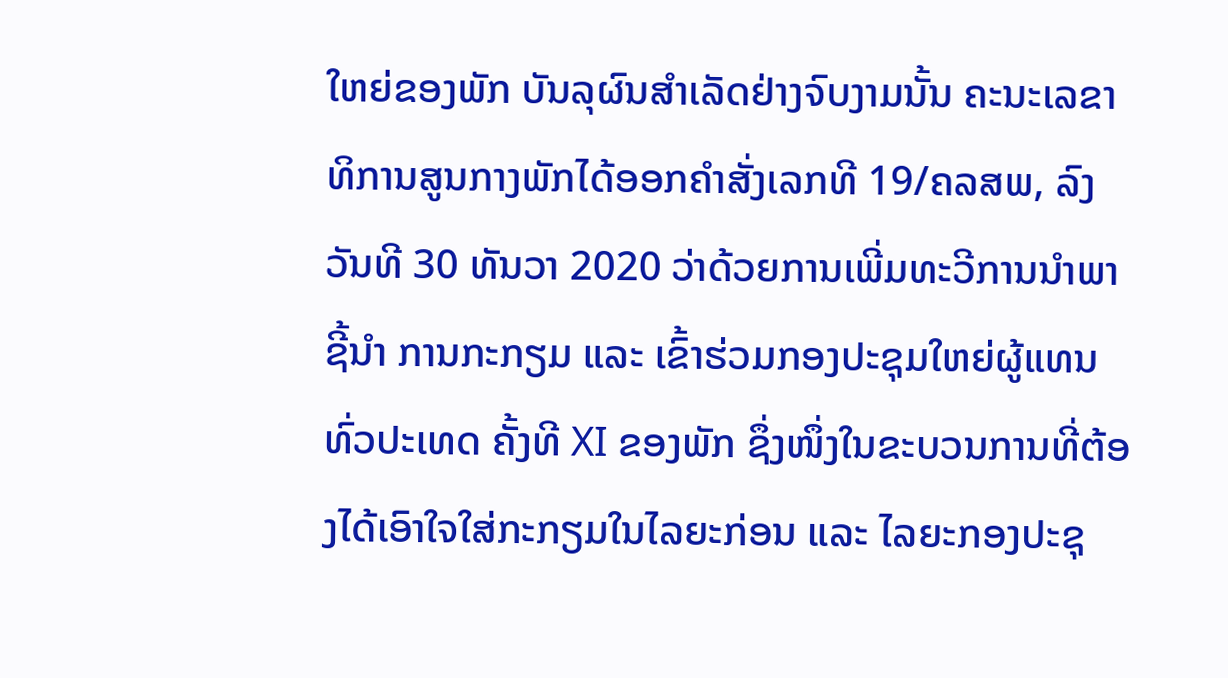ໃຫຍ່ຂອງພັກ ບັນລຸຜົນສຳເລັດຢ່າງຈົບງາມນັ້ນ ຄະນະເລຂາທິການສູນກາງພັກໄດ້ອອກຄຳສັ່ງເລກທີ 19/ຄລສພ, ລົງວັນທີ 30 ທັນວາ 2020 ວ່າດ້ວຍການເພີ່ມທະວີການນຳພາຊີ້ນຳ ການກະກຽມ ແລະ ເຂົ້າຮ່ວມກອງປະຊຸມໃຫຍ່ຜູ້ແທນທົ່ວປະເທດ ຄັ້ງທີ XI ຂອງພັກ ຊຶ່ງໜຶ່ງໃນຂະບວນການທີ່ຕ້ອງໄດ້ເອົາໃຈໃສ່ກະກຽມໃນໄລຍະກ່ອນ ແລະ ໄລຍະກອງປະຊຸ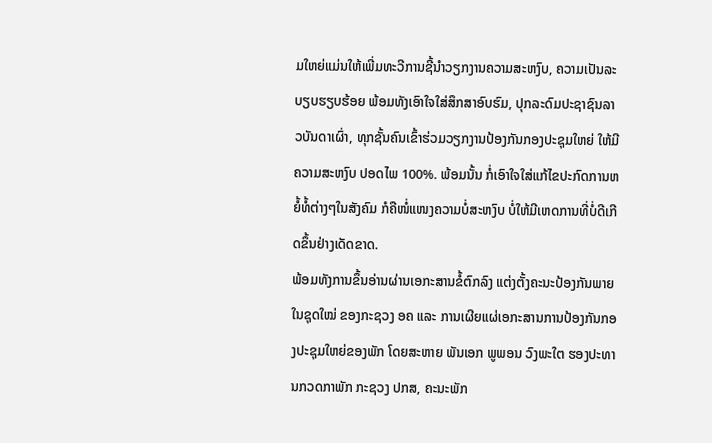ມໃຫຍ່ແມ່ນໃຫ້ເພີ່ມທະວີການຊີ້ນຳວຽກງານຄວາມສະຫງົບ, ຄວາມເປັນລະບຽບຮຽບຮ້ອຍ ພ້ອມທັງເອົາໃຈໃສ່ສຶກສາອົບຮົມ, ປຸກລະດົມປະຊາຊົນລາວບັນດາເຜົ່າ, ທຸກຊັ້ນຄົນເຂົ້າຮ່ວມວຽກງານປ້ອງກັນກອງປະຊຸມໃຫຍ່ ໃຫ້ມີຄວາມສະຫງົບ ປອດໄພ 100%. ພ້ອມນັ້ນ ກໍ່ເອົາໃຈໃສ່ແກ້ໄຂປະກົດການຫຍໍ້ທໍ້ຕ່າງໆໃນສັງຄົມ ກໍຄືໜໍ່ແໜງຄວາມບໍ່ສະຫງົບ ບໍ່ໃຫ້ມີເຫດການທີ່ບໍ່ດີເກີດຂຶ້ນຢ່າງເດັດຂາດ.
ພ້ອມທັງການຂຶ້ນອ່ານຜ່ານເອກະສານຂໍ້ຕົກລົງ ແຕ່ງຕັ້ງຄະນະປ້ອງກັນພາຍໃນຊຸດໃໝ່ ຂອງກະຊວງ ອຄ ແລະ ການເຜີຍແຜ່ເອກະສານການປ້ອງກັນກອງປະຊຸມໃຫຍ່ຂອງພັກ ໂດຍສະຫາຍ ພັນເອກ ພູພອນ ວົງພະໃຕ ຮອງປະທານກວດກາພັກ ກະຊວງ ປກສ, ຄະນະພັກ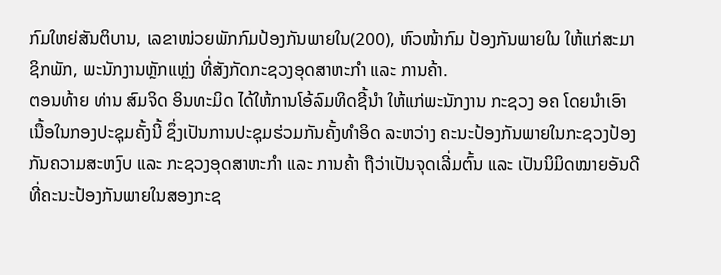ກົມໃຫຍ່ສັນຕິບານ, ເລຂາໜ່ວຍພັກກົມປ້ອງກັນພາຍໃນ(200), ຫົວໜ້າກົມ ປ້ອງກັນພາຍໃນ ໃຫ້ແກ່ສະມາຊິກພັກ, ພະນັກງານຫຼັກແຫຼ່ງ ທີ່ສັງກັດກະຊວງອຸດສາຫະກຳ ແລະ ການຄ້າ.
ຕອນທ້າຍ ທ່ານ ສົມຈິດ ອິນທະມິດ ໄດ້ໃຫ້ການໂອ້ລົມທິດຊີ້ນໍາ ໃຫ້ແກ່ພະນັກງານ ກະຊວງ ອຄ ໂດຍນໍາເອົາເນື້ອໃນກອງປະຊຸມຄັ້ງນີ້ ຊຶ່ງເປັນການປະຊຸມຮ່ວມກັນຄັ້ງທຳອິດ ລະຫວ່າງ ຄະນະປ້ອງກັນພາຍໃນກະຊວງປ້ອງກັນຄວາມສະຫງົບ ແລະ ກະຊວງອຸດສາຫະກຳ ແລະ ການຄ້າ ຖືວ່າເປັນຈຸດເລີ່ມຕົ້ນ ແລະ ເປັນນິມິດໝາຍອັນດີ ທີ່ຄະນະປ້ອງກັນພາຍໃນສອງກະຊ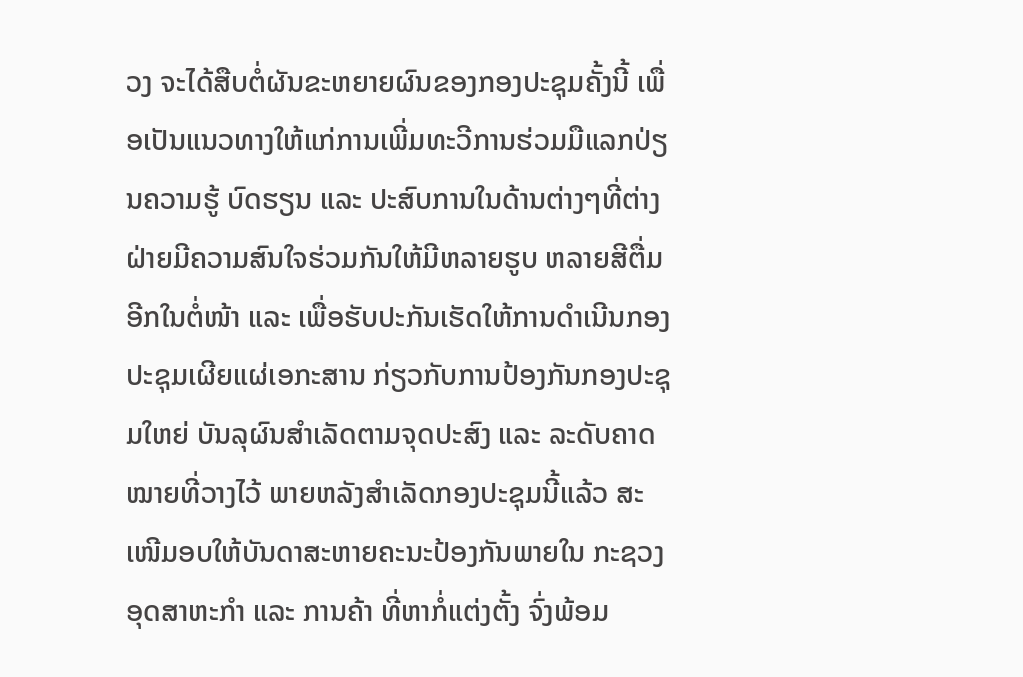ວງ ຈະໄດ້ສືບຕໍ່ຜັນຂະຫຍາຍຜົນຂອງກອງປະຊຸມຄັ້ງນີ້ ເພື່ອເປັນແນວທາງໃຫ້ແກ່ການເພີ່ມທະວີການຮ່ວມມືແລກປ່ຽນຄວາມຮູ້ ບົດຮຽນ ແລະ ປະສົບການໃນດ້ານຕ່າງໆທີ່ຕ່າງຝ່າຍມີຄວາມສົນໃຈຮ່ວມກັນໃຫ້ມີຫລາຍຮູບ ຫລາຍສີຕື່ມອີກໃນຕໍ່ໜ້າ ແລະ ເພື່ອຮັບປະກັນເຮັດໃຫ້ການດຳເນີນກອງປະຊຸມເຜີຍແຜ່ເອກະສານ ກ່ຽວກັບການປ້ອງກັນກອງປະຊຸມໃຫຍ່ ບັນລຸຜົນສຳເລັດຕາມຈຸດປະສົງ ແລະ ລະດັບຄາດໝາຍທີ່ວາງໄວ້ ພາຍຫລັງສຳເລັດກອງປະຊຸມນີ້ແລ້ວ ສະເໜີມອບໃຫ້ບັນດາສະຫາຍຄະນະປ້ອງກັນພາຍໃນ ກະຊວງອຸດສາຫະກຳ ແລະ ການຄ້າ ທີ່ຫາກໍ່ແຕ່ງຕັ້ງ ຈົ່ງພ້ອມ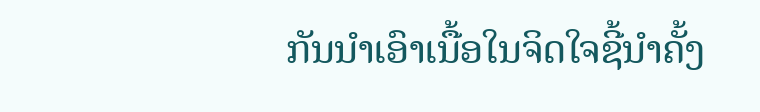ກັນນຳເອົາເນື້ອໃນຈິດໃຈຊີ້ນຳຄັ້ງ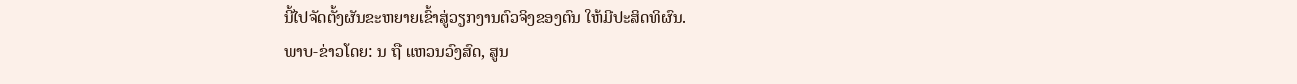ນີ້ໄປຈັດຕັ້ງຜັນຂະຫຍາຍເຂົ້າສູ່ວຽກງານຕົວຈິງຂອງຕົນ ໃຫ້ມີປະສິດທິຜົນ.
ພາບ-ຂ່າວໂດຍ: ນ ຖື ແຫວນວົງສົດ, ສູນ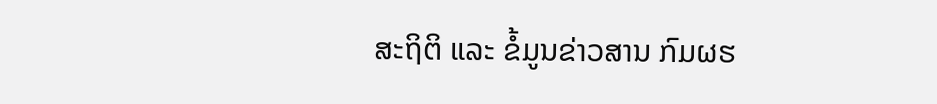ສະຖິຕິ ແລະ ຂໍ້ມູນຂ່າວສານ ກົມຜຮ